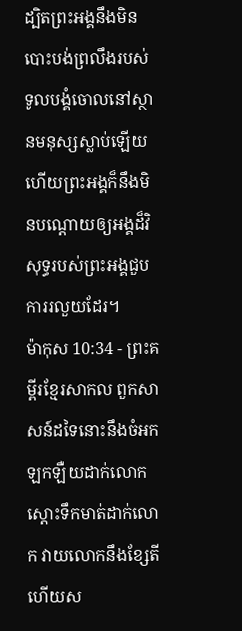ដ្បិតព្រះអង្គនឹងមិនបោះបង់ព្រលឹងរបស់ទូលបង្គំចោលនៅស្ថានមនុស្សស្លាប់ឡើយ ហើយព្រះអង្គក៏នឹងមិនបណ្ដោយឲ្យអង្គដ៏វិសុទ្ធរបស់ព្រះអង្គជួបការរលួយដែរ។
ម៉ាកុស 10:34 - ព្រះគម្ពីរខ្មែរសាកល ពួកសាសន៍ដទៃនោះនឹងចំអកឡកឡឺយដាក់លោក ស្ដោះទឹកមាត់ដាក់លោក វាយលោកនឹងខ្សែតី ហើយស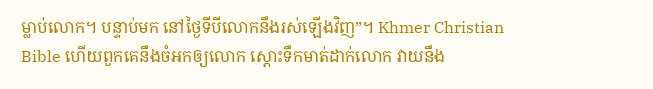ម្លាប់លោក។ បន្ទាប់មក នៅថ្ងៃទីបីលោកនឹងរស់ឡើងវិញ”។ Khmer Christian Bible ហើយពួកគេនឹងចំអកឲ្យលោក ស្ដោះទឹកមាត់ដាក់លោក វាយនឹង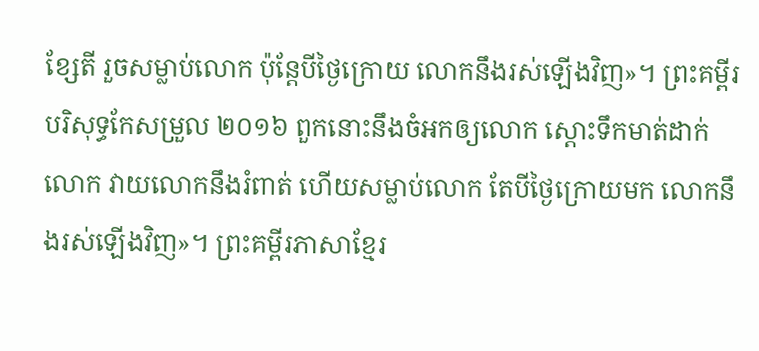ខ្សែតី រួចសម្លាប់លោក ប៉ុន្ដែបីថ្ងៃក្រោយ លោកនឹងរស់ឡើងវិញ»។ ព្រះគម្ពីរបរិសុទ្ធកែសម្រួល ២០១៦ ពួកនោះនឹងចំអកឲ្យលោក ស្តោះទឹកមាត់ដាក់លោក វាយលោកនឹងរំពាត់ ហើយសម្លាប់លោក តែបីថ្ងៃក្រោយមក លោកនឹងរស់ឡើងវិញ»។ ព្រះគម្ពីរភាសាខ្មែរ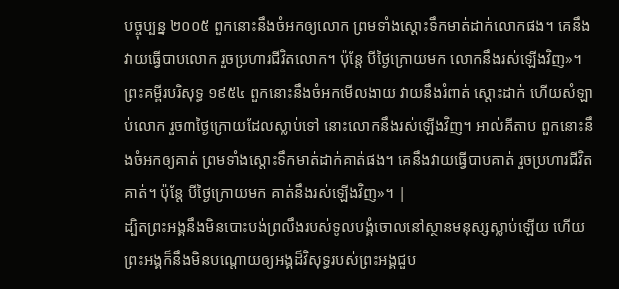បច្ចុប្បន្ន ២០០៥ ពួកនោះនឹងចំអកឲ្យលោក ព្រមទាំងស្ដោះទឹកមាត់ដាក់លោកផង។ គេនឹងវាយធ្វើបាបលោក រួចប្រហារជីវិតលោក។ ប៉ុន្តែ បីថ្ងៃក្រោយមក លោកនឹងរស់ឡើងវិញ»។ ព្រះគម្ពីរបរិសុទ្ធ ១៩៥៤ ពួកនោះនឹងចំអកមើលងាយ វាយនឹងរំពាត់ ស្តោះដាក់ ហើយសំឡាប់លោក រួច៣ថ្ងៃក្រោយដែលស្លាប់ទៅ នោះលោកនឹងរស់ឡើងវិញ។ អាល់គីតាប ពួកនោះនឹងចំអកឲ្យគាត់ ព្រមទាំងស្ដោះទឹកមាត់ដាក់គាត់ផង។ គេនឹងវាយធ្វើបាបគាត់ រួចប្រហារជីវិតគាត់។ ប៉ុន្ដែ បីថ្ងៃក្រោយមក គាត់នឹងរស់ឡើងវិញ»។ |
ដ្បិតព្រះអង្គនឹងមិនបោះបង់ព្រលឹងរបស់ទូលបង្គំចោលនៅស្ថានមនុស្សស្លាប់ឡើយ ហើយព្រះអង្គក៏នឹងមិនបណ្ដោយឲ្យអង្គដ៏វិសុទ្ធរបស់ព្រះអង្គជួប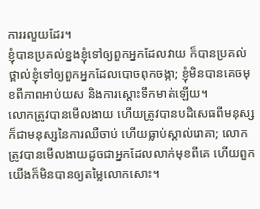ការរលួយដែរ។
ខ្ញុំបានប្រគល់ខ្នងខ្ញុំទៅឲ្យពួកអ្នកដែលវាយ ក៏បានប្រគល់ថ្ពាល់ខ្ញុំទៅឲ្យពួកអ្នកដែលបោចពុកចង្កា; ខ្ញុំមិនបានគេចមុខពីភាពអាប់យស និងការស្ដោះទឹកមាត់ឡើយ។
លោកត្រូវបានមើលងាយ ហើយត្រូវបានបដិសេធពីមនុស្ស ក៏ជាមនុស្សនៃការឈឺចាប់ ហើយធ្លាប់ស្គាល់រោគា; លោកត្រូវបានមើលងាយដូចជាអ្នកដែលលាក់មុខពីគេ ហើយពួកយើងក៏មិនបានឲ្យតម្លៃលោកសោះ។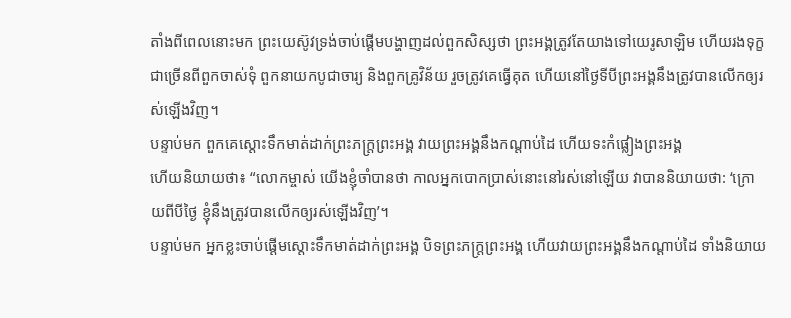តាំងពីពេលនោះមក ព្រះយេស៊ូវទ្រង់ចាប់ផ្ដើមបង្ហាញដល់ពួកសិស្សថា ព្រះអង្គត្រូវតែយាងទៅយេរូសាឡិម ហើយរងទុក្ខជាច្រើនពីពួកចាស់ទុំ ពួកនាយកបូជាចារ្យ និងពួកគ្រូវិន័យ រួចត្រូវគេធ្វើគុត ហើយនៅថ្ងៃទីបីព្រះអង្គនឹងត្រូវបានលើកឲ្យរស់ឡើងវិញ។
បន្ទាប់មក ពួកគេស្ដោះទឹកមាត់ដាក់ព្រះភក្ត្រព្រះអង្គ វាយព្រះអង្គនឹងកណ្ដាប់ដៃ ហើយទះកំផ្លៀងព្រះអង្គ
ហើយនិយាយថា៖ “លោកម្ចាស់ យើងខ្ញុំចាំបានថា កាលអ្នកបោកប្រាស់នោះនៅរស់នៅឡើយ វាបាននិយាយថា: ‘ក្រោយពីបីថ្ងៃ ខ្ញុំនឹងត្រូវបានលើកឲ្យរស់ឡើងវិញ’។
បន្ទាប់មក អ្នកខ្លះចាប់ផ្ដើមស្ដោះទឹកមាត់ដាក់ព្រះអង្គ បិទព្រះភក្ត្រព្រះអង្គ ហើយវាយព្រះអង្គនឹងកណ្ដាប់ដៃ ទាំងនិយាយ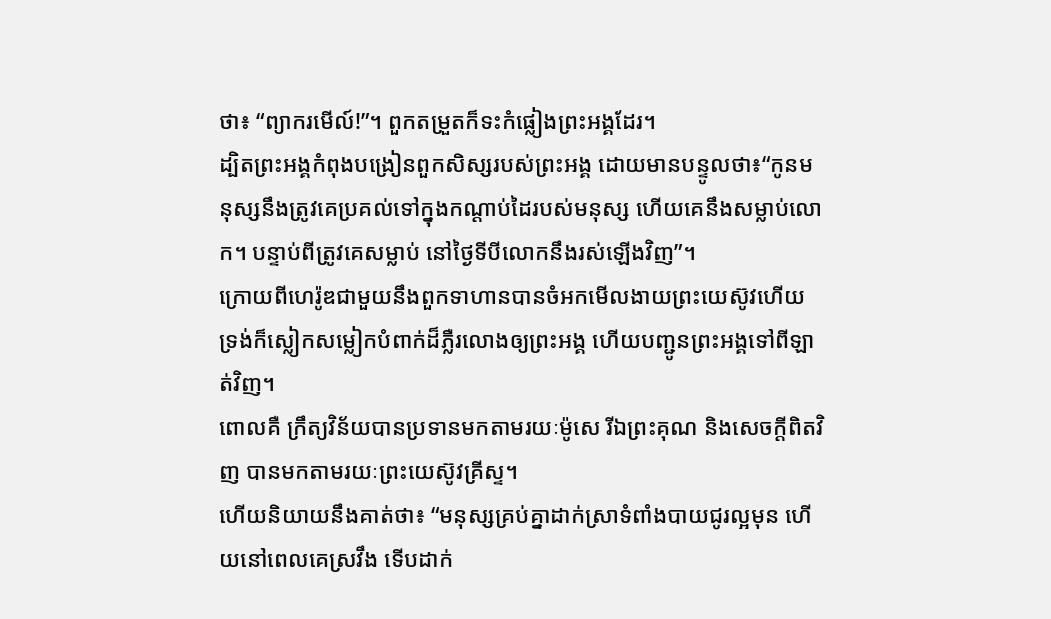ថា៖ “ព្យាករមើល៍!”។ ពួកតម្រួតក៏ទះកំផ្លៀងព្រះអង្គដែរ។
ដ្បិតព្រះអង្គកំពុងបង្រៀនពួកសិស្សរបស់ព្រះអង្គ ដោយមានបន្ទូលថា៖“កូនមនុស្សនឹងត្រូវគេប្រគល់ទៅក្នុងកណ្ដាប់ដៃរបស់មនុស្ស ហើយគេនឹងសម្លាប់លោក។ បន្ទាប់ពីត្រូវគេសម្លាប់ នៅថ្ងៃទីបីលោកនឹងរស់ឡើងវិញ”។
ក្រោយពីហេរ៉ូឌជាមួយនឹងពួកទាហានបានចំអកមើលងាយព្រះយេស៊ូវហើយ ទ្រង់ក៏ស្លៀកសម្លៀកបំពាក់ដ៏ភ្លឺរលោងឲ្យព្រះអង្គ ហើយបញ្ជូនព្រះអង្គទៅពីឡាត់វិញ។
ពោលគឺ ក្រឹត្យវិន័យបានប្រទានមកតាមរយៈម៉ូសេ រីឯព្រះគុណ និងសេចក្ដីពិតវិញ បានមកតាមរយៈព្រះយេស៊ូវគ្រីស្ទ។
ហើយនិយាយនឹងគាត់ថា៖ “មនុស្សគ្រប់គ្នាដាក់ស្រាទំពាំងបាយជូរល្អមុន ហើយនៅពេលគេស្រវឹង ទើបដាក់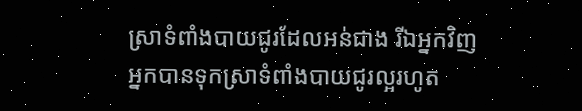ស្រាទំពាំងបាយជូរដែលអន់ជាង រីឯអ្នកវិញ អ្នកបានទុកស្រាទំពាំងបាយជូរល្អរហូត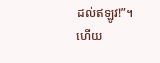ដល់ឥឡូវ!”។
ហើយ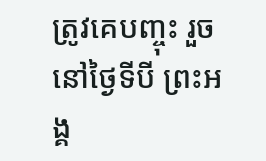ត្រូវគេបញ្ចុះ រួចនៅថ្ងៃទីបី ព្រះអង្គ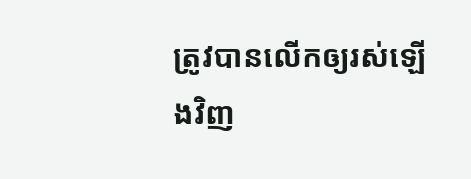ត្រូវបានលើកឲ្យរស់ឡើងវិញ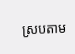ស្របតាម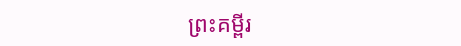ព្រះគម្ពីរ